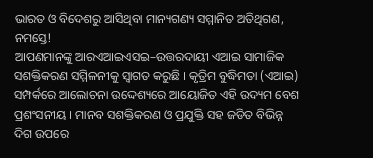ଭାରତ ଓ ବିଦେଶରୁ ଆସିଥିବା ମାନ୍ୟଗଣ୍ୟ ସମ୍ମାନିତ ଅତିଥିଗଣ, ନମସ୍ତେ!
ଆପଣମାନଙ୍କୁ ଆରଏଆଇଏସଇ–ଉତ୍ତରଦାୟୀ ଏଆଇ ସାମାଜିକ ସଶକ୍ତିକରଣ ସମ୍ମିଳନୀକୁ ସ୍ୱାଗତ କରୁଛି । କୃତ୍ରିମ ବୁଦ୍ଧିମତା (ଏଆଇ) ସମ୍ପର୍କରେ ଆଲୋଚନା ଉଦ୍ଦେଶ୍ୟରେ ଆୟୋଜିତ ଏହି ଉଦ୍ୟମ ବେଶ ପ୍ରଶଂସନୀୟ । ମାନବ ସଶକ୍ତିକରଣ ଓ ପ୍ରଯୁକ୍ତି ସହ ଜଡିତ ବିଭିନ୍ନ ଦିଗ ଉପରେ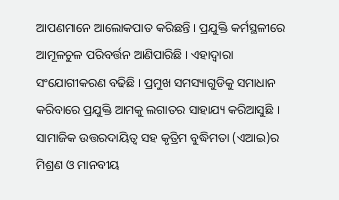ଆପଣମାନେ ଆଲୋକପାତ କରିଛନ୍ତି । ପ୍ରଯୁକ୍ତି କର୍ମସ୍ଥଳୀରେ ଆମୂଳଚୁଳ ପରିବର୍ତ୍ତନ ଆଣିପାରିଛି । ଏହାଦ୍ୱାରା ସଂଯୋଗୀକରଣ ବଢିଛି । ପ୍ରମୁଖ ସମସ୍ୟାଗୁଡିକୁ ସମାଧାନ କରିବାରେ ପ୍ରଯୁକ୍ତି ଆମକୁ ଲଗାତର ସାହାଯ୍ୟ କରିଆସୁଛି । ସାମାଜିକ ଉତ୍ତରଦାୟିତ୍ୱ ସହ କୃତ୍ରିମ ବୁଦ୍ଧିମତା (ଏଆଇ)ର ମିଶ୍ରଣ ଓ ମାନବୀୟ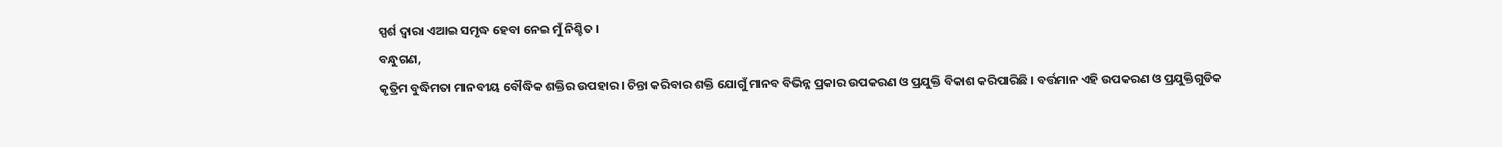ସ୍ପର୍ଶ ଦ୍ୱାରା ଏଆଇ ସମୃଦ୍ଧ ହେବା ନେଇ ମୁଁ ନିଶ୍ଚିତ ।
ବନ୍ଧୁଗଣ,
କୃତ୍ରିମ ବୁଦ୍ଧିମତା ମାନବୀୟ ବୌଦ୍ଧିକ ଶକ୍ତିର ଉପହାର । ଚିନ୍ତା କରିବାର ଶକ୍ତି ଯୋଗୁଁ ମାନବ ବିଭିନ୍ନ ପ୍ରକାର ଉପକରଣ ଓ ପ୍ରଯୁକ୍ତି ବିକାଶ କରିପାରିଛି । ବର୍ତ୍ତମାନ ଏହି ଉପକରଣ ଓ ପ୍ରଯୁକ୍ତିଗୁଡିକ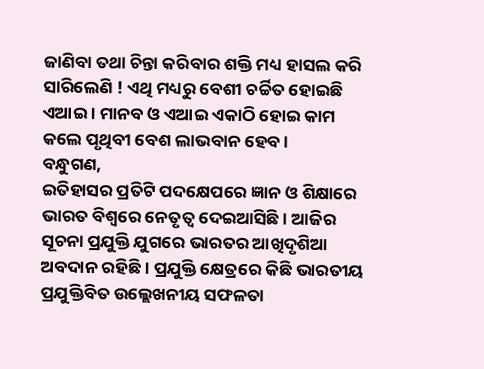ଜାଣିବା ତଥା ଚିନ୍ତା କରିବାର ଶକ୍ତି ମଧ୍ୟ ହାସଲ କରି ସାରିଲେଣି ! ଏଥି ମଧ୍ୟରୁ ବେଶୀ ଚର୍ଚ୍ଚିତ ହୋଇଛି ଏଆଇ । ମାନବ ଓ ଏଆଇ ଏକାଠି ହୋଇ କାମ କଲେ ପୃଥିବୀ ବେଶ ଲାଭବାନ ହେବ ।
ବନ୍ଧୁଗଣ,
ଇତିହାସର ପ୍ରତିଟି ପଦକ୍ଷେପରେ ଜ୍ଞାନ ଓ ଶିକ୍ଷାରେ ଭାରତ ବିଶ୍ୱରେ ନେତୃତ୍ୱ ଦେଇଆସିଛି । ଆଜିର ସୂଚନା ପ୍ରଯୁକ୍ତି ଯୁଗରେ ଭାରତର ଆଖିଦୃଶିଆ ଅବଦାନ ରହିଛି । ପ୍ରଯୁକ୍ତି କ୍ଷେତ୍ରରେ କିଛି ଭାରତୀୟ ପ୍ରଯୁକ୍ତିବିତ ଉଲ୍ଲେଖନୀୟ ସଫଳତା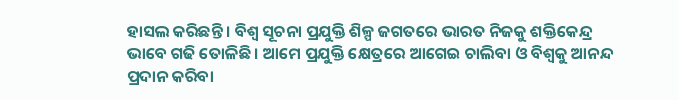ହାସଲ କରିଛନ୍ତି । ବିଶ୍ୱ ସୂଚନା ପ୍ରଯୁକ୍ତି ଶିଳ୍ପ ଜଗତରେ ଭାରତ ନିଜକୁ ଶକ୍ତିକେନ୍ଦ୍ର ଭାବେ ଗଢି ତୋଳିଛି । ଆମେ ପ୍ରଯୁକ୍ତି କ୍ଷେତ୍ରରେ ଆଗେଇ ଚାଲିବା ଓ ବିଶ୍ୱକୁ ଆନନ୍ଦ ପ୍ରଦାନ କରିବା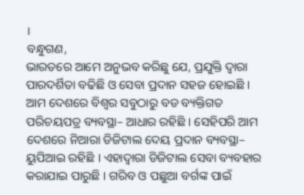।
ବନ୍ଧୁଗଣ,
ଭାରତରେ ଆମେ ଅନୁଭବ କରିଛୁ ଯେ, ପ୍ରଯୁକ୍ତି ଦ୍ୱାରା ପାରଦର୍ଶିତା ବଢିଛି ଓ ସେବା ପ୍ରଦାନ ସହଜ ହୋଇଛି । ଆମ ଦେଶରେ ବିଶ୍ୱର ସବୁଠାରୁ ବଡ ବ୍ୟକ୍ତିଗତ ପରିଚୟପତ୍ର ବ୍ୟବସ୍ଥା– ଆଧାର ରହିଛି । ସେହିପରି ଆମ ଦେଶରେ ନିଆରା ଡିଜିଟାଲ ଦେୟ ପ୍ରଦାନ ବ୍ୟବସ୍ଥା– ୟୁପିଆଇ ରହିଛି । ଏହାଦ୍ୱାରା ଡିଜିଟାଲ ସେବା ବ୍ୟବହାର କରାଯାଇ ପାରୁଛି । ଗରିବ ଓ ପଛୁଆ ବର୍ଗଙ୍କ ପାଇଁ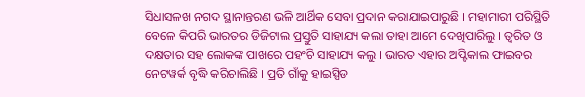ସିଧାସଳଖ ନଗଦ ସ୍ଥାନାନ୍ତରଣ ଭଳି ଆର୍ଥିକ ସେବା ପ୍ରଦାନ କରାଯାଇପାରୁଛି । ମହାମାରୀ ପରିସ୍ଥିତି ବେଳେ କିପରି ଭାରତର ଡିଜିଟାଲ ପ୍ରସ୍ତୁତି ସାହାଯ୍ୟ କଲା ତାହା ଆମେ ଦେଖିପାରିଲୁ । ତ୍ୱରିତ ଓ ଦକ୍ଷତାର ସହ ଲୋକଙ୍କ ପାଖରେ ପହଂଚି ସାହାଯ୍ୟ କଲୁ । ଭାରତ ଏହାର ଅପ୍ଟିକାଲ ଫାଇବର ନେଟୱର୍କ ବୃଦ୍ଧି କରିଚାଲିଛି । ପ୍ରତି ଗାଁକୁ ହାଇସ୍ପିଡ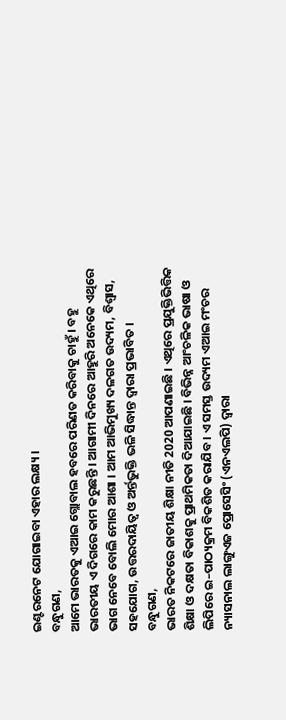ଇଣ୍ଟରନେଟ ଯୋଗାଇବା ଏହାର ଲକ୍ଷ୍ୟ ।
ବନ୍ଧୁଗଣ,
ଆମେ ଭାରତକୁ ଏଆଇ ଗ୍ଲୋବାଲ ହବରେ ପରିଣତ କରିବାକୁ ଚାହୁଁ । ବହୁ ଭାରତୀୟ ଏ ଦିଗରେ କାମ କରୁଛନ୍ତି । ଆଗାମୀ ଦିନରେ ଆହୁରି ଅନେକେ ଏଥିରେ ଭାଗ ନେବେ ବୋଲି ମୋର ଆଶା । ଆମ ଆଭିମୁଖ୍ୟ ଦଳଗତ ଉଦ୍ୟମ, ବିଶ୍ୱାସ, ସହଯୋଗ, ଉତ୍ତରଦାୟିତ୍ୱ ଓ ଅର୍ନ୍ତଭୁକ୍ତି ଭଳି ସିଦ୍ଧାନ୍ତ ଦ୍ୱାରା ପ୍ରଭାବିତ ।
ବନ୍ଧୁଗଣ,
ଭାରତ ନିକଟରେ ଜାତୀୟ ଶିକ୍ଷା ନୀତି 2020 ଆପଣାଇଛି । ଏଥିରେ ପ୍ରଯୁକ୍ତିଭିତ୍ତିକ ଶିକ୍ଷା ଓ ଦକ୍ଷତା ବିକାଶକୁ ପ୍ରାଥମିକତା ଦିଆଯାଇଛି । ବିଭିନ୍ନ ଆଂଚଳିକ ଭାଷା ଓ ଲିପିରେ ଇ–ପାଠ୍ୟକ୍ରମ ବିକଶିତ କରାଯିବ । ଏ ସମସ୍ତ ଉଦ୍ୟମ ଏଆଇ ମଂଚର ନ୍ୟାସନାଲ ଲାଙ୍ଗୁଏଜ ପ୍ରୋସେସିଂ (ଏନଏଲପି) ଦ୍ୱାରା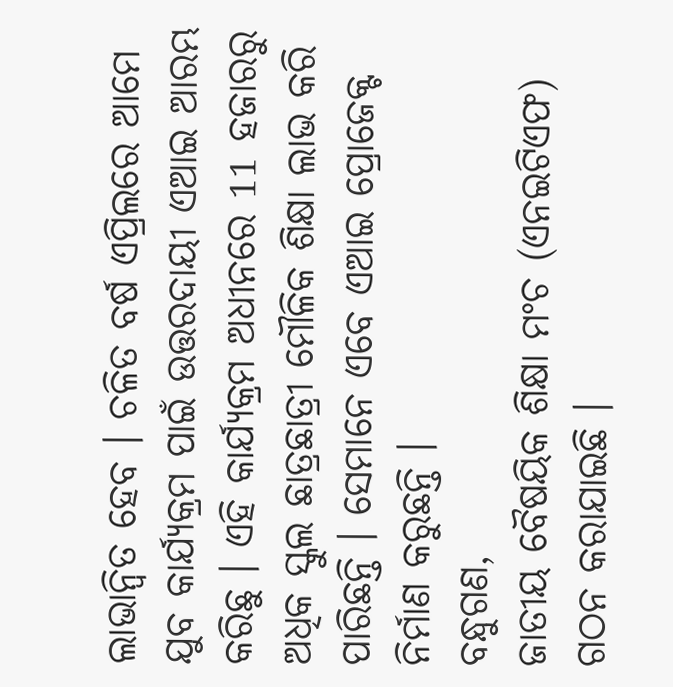ଲାଭାନ୍ୱିତ ହେବ । ଚଳିତ ବର୍ଷ ଏପ୍ରିଲରେ ଆମେ ଯୁବ କାର୍ଯ୍ୟକ୍ରମ ପାଇଁ ଉତ୍ତରଦାୟୀ ଏଆଇ ଆରମ୍ଭ କରିଛୁ । ଏହି କାର୍ଯ୍ୟକ୍ରମ ଅଧୀନରେ 11 ହଜାରରୁ ଅଧିକ ସ୍କୁଲ ଛାତ୍ରଛାତ୍ରୀ ମୌଳିକ ଶିକ୍ଷା ଲାଭ କରି ପାରିଛନ୍ତି । ସେମାନେ ଏବେ ଏଆଇ ପ୍ରୋଜେକ୍ଟ ନିର୍ମାଣ କରୁଛନ୍ତି ।
ବନ୍ଧୁଗଣ,
ଜାତୀୟ ବୈଷୟିକ ଶିକ୍ଷା ମଂଚ (ଏନଇଟିଏଫ) ଗଠନ କରାଯାଇଛି ।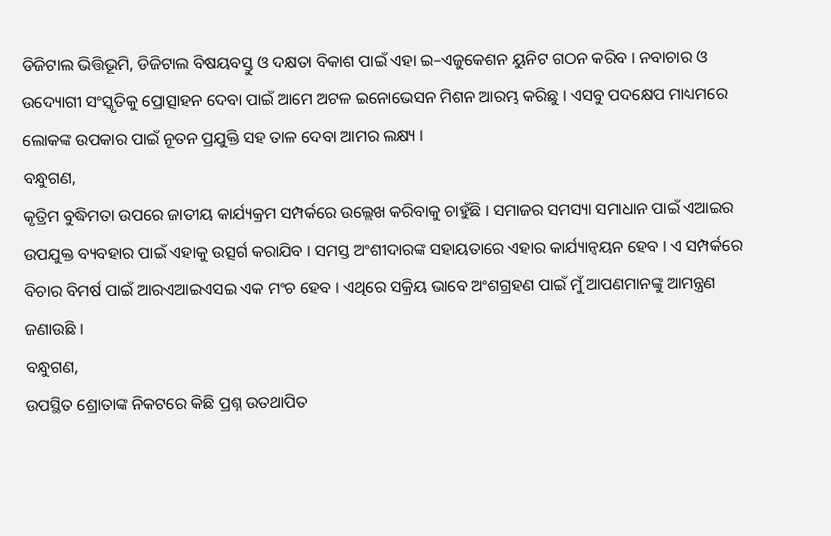ଡିଜିଟାଲ ଭିତ୍ତିଭୂମି, ଡିଜିଟାଲ ବିଷୟବସ୍ତୁ ଓ ଦକ୍ଷତା ବିକାଶ ପାଇଁ ଏହା ଇ–ଏଜୁକେଶନ ୟୁନିଟ ଗଠନ କରିବ । ନବାଚାର ଓ ଉଦ୍ୟୋଗୀ ସଂସ୍କୃତିକୁ ପ୍ରୋତ୍ସାହନ ଦେବା ପାଇଁ ଆମେ ଅଟଳ ଇନୋଭେସନ ମିଶନ ଆରମ୍ଭ କରିଛୁ । ଏସବୁ ପଦକ୍ଷେପ ମାଧ୍ୟମରେ ଲୋକଙ୍କ ଉପକାର ପାଇଁ ନୂତନ ପ୍ରଯୁକ୍ତି ସହ ତାଳ ଦେବା ଆମର ଲକ୍ଷ୍ୟ ।
ବନ୍ଧୁଗଣ,
କୃତ୍ରିମ ବୁଦ୍ଧିମତା ଉପରେ ଜାତୀୟ କାର୍ଯ୍ୟକ୍ରମ ସମ୍ପର୍କରେ ଉଲ୍ଲେଖ କରିବାକୁ ଚାହୁଁଛି । ସମାଜର ସମସ୍ୟା ସମାଧାନ ପାଇଁ ଏଆଇର ଉପଯୁକ୍ତ ବ୍ୟବହାର ପାଇଁ ଏହାକୁ ଉତ୍ସର୍ଗ କରାଯିବ । ସମସ୍ତ ଅଂଶୀଦାରଙ୍କ ସହାୟତାରେ ଏହାର କାର୍ଯ୍ୟାନ୍ୱୟନ ହେବ । ଏ ସମ୍ପର୍କରେ ବିଚାର ବିମର୍ଷ ପାଇଁ ଆରଏଆଇଏସଇ ଏକ ମଂଚ ହେବ । ଏଥିରେ ସକ୍ରିୟ ଭାବେ ଅଂଶଗ୍ରହଣ ପାଇଁ ମୁଁ ଆପଣମାନଙ୍କୁ ଆମନ୍ତ୍ରଣ ଜଣାଉଛି ।
ବନ୍ଧୁଗଣ,
ଉପସ୍ଥିତ ଶ୍ରୋତାଙ୍କ ନିକଟରେ କିଛି ପ୍ରଶ୍ନ ଉତଥାପିତ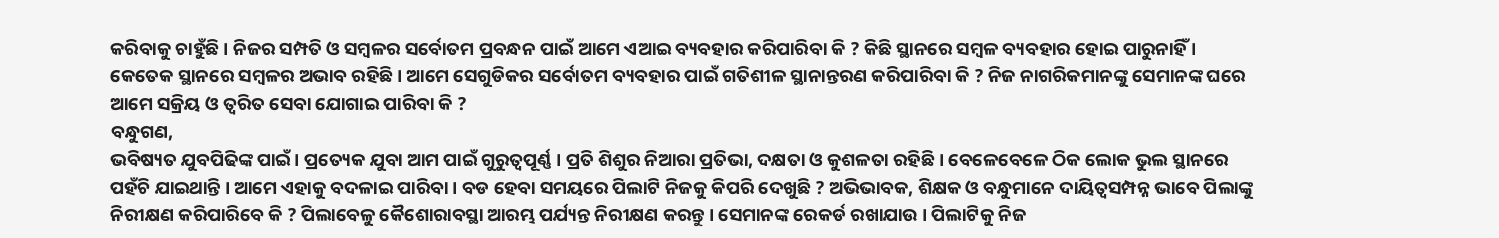କରିବାକୁ ଚାହୁଁଛି । ନିଜର ସମ୍ପତି ଓ ସମ୍ବଳର ସର୍ବୋତମ ପ୍ରବନ୍ଧନ ପାଇଁ ଆମେ ଏଆଇ ବ୍ୟବହାର କରିପାରିବା କି ? କିଛି ସ୍ଥାନରେ ସମ୍ବଳ ବ୍ୟବହାର ହୋଇ ପାରୁନାହିଁ । କେତେକ ସ୍ଥାନରେ ସମ୍ବଳର ଅଭାବ ରହିଛି । ଆମେ ସେଗୁଡିକର ସର୍ବୋତମ ବ୍ୟବହାର ପାଇଁ ଗତିଶୀଳ ସ୍ଥାନାନ୍ତରଣ କରିପାରିବା କି ? ନିଜ ନାଗରିକମାନଙ୍କୁ ସେମାନଙ୍କ ଘରେ ଆମେ ସକ୍ରିୟ ଓ ତ୍ୱରିତ ସେବା ଯୋଗାଇ ପାରିବା କି ?
ବନ୍ଧୁଗଣ,
ଭବିଷ୍ୟତ ଯୁବପିଢିଙ୍କ ପାଇଁ । ପ୍ରତ୍ୟେକ ଯୁବା ଆମ ପାଇଁ ଗୁରୁତ୍ୱପୂର୍ଣ୍ଣ । ପ୍ରତି ଶିଶୁର ନିଆରା ପ୍ରତିଭା, ଦକ୍ଷତା ଓ କୁଶଳତା ରହିଛି । ବେଳେବେଳେ ଠିକ ଲୋକ ଭୁଲ ସ୍ଥାନରେ ପହଁଚି ଯାଇଥାନ୍ତି । ଆମେ ଏହାକୁ ବଦଳାଇ ପାରିବା । ବଡ ହେବା ସମୟରେ ପିଲାଟି ନିଜକୁ କିପରି ଦେଖୁଛି ? ଅଭିଭାବକ, ଶିକ୍ଷକ ଓ ବନ୍ଧୁମାନେ ଦାୟିତ୍ୱସମ୍ପନ୍ନ ଭାବେ ପିଲାଙ୍କୁ ନିରୀକ୍ଷଣ କରିପାରିବେ କି ? ପିଲାବେଳୁ କୈଶୋରାବସ୍ଥା ଆରମ୍ଭ ପର୍ଯ୍ୟନ୍ତ ନିରୀକ୍ଷଣ କରନ୍ତୁ । ସେମାନଙ୍କ ରେକର୍ଡ ରଖାଯାଉ । ପିଲାଟିକୁ ନିଜ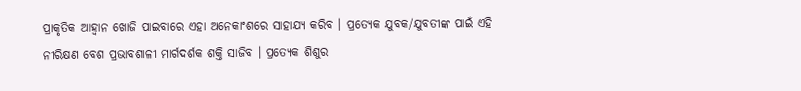ପ୍ରାକୃତିକ ଆହ୍ୱାନ ଖୋଜି ପାଇବାରେ ଏହା ଅନେକାଂଶରେ ସାହାଯ୍ୟ କରିବ । ପ୍ରତ୍ୟେକ ଯୁବକ/ଯୁବତୀଙ୍କ ପାଇଁ ଏହି ନୀରିକ୍ଷଣ ବେଶ ପ୍ରଭାବଶାଳୀ ମାର୍ଗଦର୍ଶକ ଶକ୍ତି ସାଜିବ । ପ୍ରତ୍ୟେକ ଶିଶୁର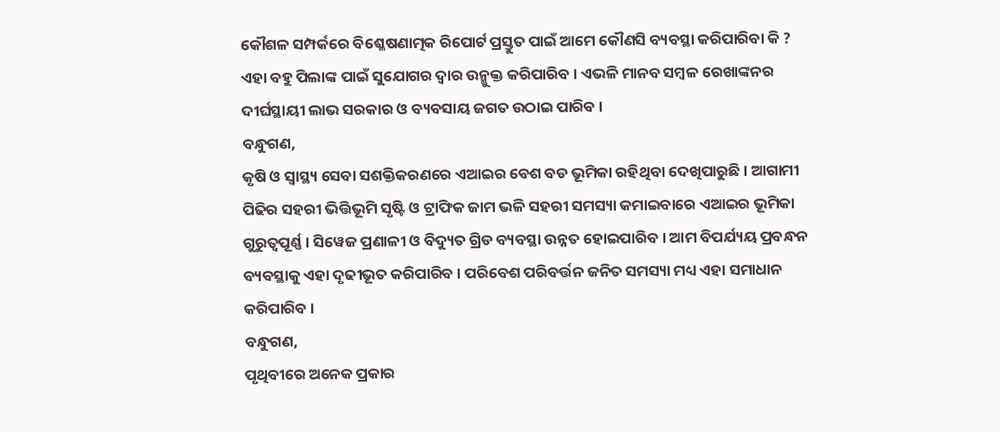କୌଶଳ ସମ୍ପର୍କରେ ବିଶ୍ଳେଷଣାତ୍ମକ ରିପୋର୍ଟ ପ୍ରସ୍ତୁତ ପାଇଁ ଆମେ କୌଣସି ବ୍ୟବସ୍ଥା କରିପାରିବା କି ? ଏହା ବହୁ ପିଲାଙ୍କ ପାଇଁ ସୁଯୋଗର ଦ୍ୱାର ଉନ୍ମୁକ୍ତ କରିପାରିବ । ଏଭଳି ମାନବ ସମ୍ବଳ ରେଖାଙ୍କନର ଦୀର୍ଘସ୍ଥାୟୀ ଲାଭ ସରକାର ଓ ବ୍ୟବସାୟ ଜଗତ ଉଠାଇ ପାରିବ ।
ବନ୍ଧୁଗଣ,
କୃଷି ଓ ସ୍ୱାସ୍ଥ୍ୟ ସେବା ସଶକ୍ତିକରଣରେ ଏଆଇର ବେଶ ବଡ ଭୂମିକା ରହିଥିବା ଦେଖିପାରୁଛି । ଆଗାମୀ ପିଢିର ସହରୀ ଭିତ୍ତିଭୂମି ସୃଷ୍ଟି ଓ ଟ୍ରାଫିକ ଜାମ ଭଳି ସହରୀ ସମସ୍ୟା କମାଇବାରେ ଏଆଇର ଭୂମିକା ଗୁରୁତ୍ୱପୂର୍ଣ୍ଣ । ସିୱେଜ ପ୍ରଣାଳୀ ଓ ବିଦ୍ୟୁତ ଗ୍ରିଡ ବ୍ୟବସ୍ଥା ଉନ୍ନତ ହୋଇପାରିବ । ଆମ ବିପର୍ଯ୍ୟୟ ପ୍ରବନ୍ଧନ ବ୍ୟବସ୍ଥାକୁ ଏହା ଦୃଢୀଭୂତ କରିପାରିବ । ପରିବେଶ ପରିବର୍ତ୍ତନ ଜନିତ ସମସ୍ୟା ମଧ୍ୟ ଏହା ସମାଧାନ କରିପାରିବ ।
ବନ୍ଧୁଗଣ,
ପୃଥିବୀରେ ଅନେକ ପ୍ରକାର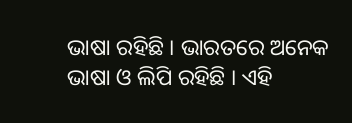ଭାଷା ରହିଛି । ଭାରତରେ ଅନେକ ଭାଷା ଓ ଲିପି ରହିଛି । ଏହି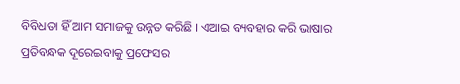ବିବିଧତା ହିଁ ଆମ ସମାଜକୁ ଉନ୍ନତ କରିଛି । ଏଆଇ ବ୍ୟବହାର କରି ଭାଷାର ପ୍ରତିବନ୍ଧକ ଦୂରେଇବାକୁ ପ୍ରଫେସର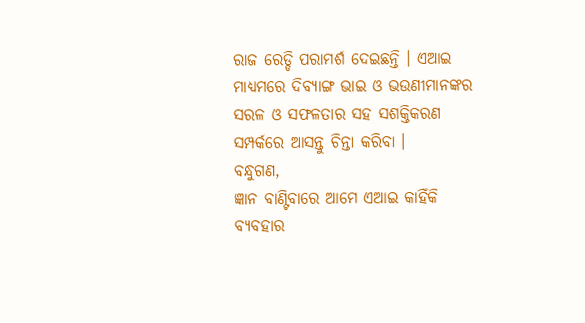ରାଜ ରେଡ୍ଡି ପରାମର୍ଶ ଦେଇଛନ୍ତି । ଏଆଇ ମାଧ୍ୟମରେ ଦିବ୍ୟାଙ୍ଗ ଭାଇ ଓ ଭଉଣୀମାନଙ୍କର ସରଳ ଓ ସଫଳତାର ସହ ସଶକ୍ତିକରଣ ସମ୍ପର୍କରେ ଆସନ୍ତୁ ଚିନ୍ତା କରିବା ।
ବନ୍ଧୁଗଣ,
ଜ୍ଞାନ ବାଣ୍ଟିବାରେ ଆମେ ଏଆଇ କାହିଁକି ବ୍ୟବହାର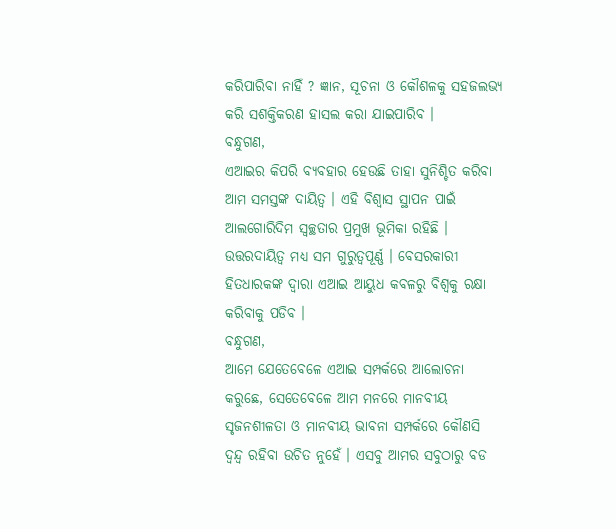କରିପାରିବା ନାହିଁ ? ଜ୍ଞାନ, ସୂଚନା ଓ କୌଶଳକୁ ସହଜଲଭ୍ୟ କରି ସଶକ୍ତିକରଣ ହାସଲ କରା ଯାଇପାରିବ ।
ବନ୍ଧୁଗଣ,
ଏଆଇର କିପରି ବ୍ୟବହାର ହେଉଛି ତାହା ସୁନିଶ୍ଚିତ କରିବା ଆମ ସମସ୍ତଙ୍କ ଦାୟିତ୍ୱ । ଏହି ବିଶ୍ୱାସ ସ୍ଥାପନ ପାଇଁ ଆଲଗୋରିଦିମ ସ୍ୱଚ୍ଛତାର ପ୍ରମୁଖ ଭୂମିକା ରହିଛି । ଉତ୍ତରଦାୟିତ୍ୱ ମଧ୍ୟ ସମ ଗୁରୁତ୍ୱପୂର୍ଣ୍ଣ । ବେସରକାରୀ ହିତଧାରକଙ୍କ ଦ୍ୱାରା ଏଆଇ ଆୟୁଧ କବଳରୁ ବିଶ୍ୱକୁ ରକ୍ଷା କରିବାକୁ ପଡିବ ।
ବନ୍ଧୁଗଣ,
ଆମେ ଯେତେବେଳେ ଏଆଇ ସମ୍ପର୍କରେ ଆଲୋଚନା କରୁଛେ, ସେତେବେଳେ ଆମ ମନରେ ମାନବୀୟ ସୃଜନଶୀଳତା ଓ ମାନବୀୟ ଭାବନା ସମ୍ପର୍କରେ କୌଣସି ଦ୍ୱନ୍ଦ୍ୱ ରହିବା ଉଚିତ ନୁହେଁ । ଏସବୁ ଆମର ସବୁଠାରୁ ବଡ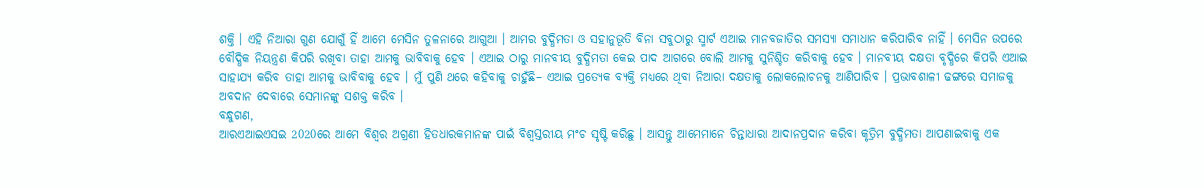ଶକ୍ତି । ଏହି ନିଆରା ଗୁଣ ଯୋଗୁଁ ହିଁ ଆମେ ମେସିନ ତୁଳନାରେ ଆଗୁଆ । ଆମର ବୁଦ୍ଧିମତା ଓ ସହାନୁଭୂତି ବିନା ସବୁଠାରୁ ସ୍ମାର୍ଟ ଏଆଇ ମାନବଜାତିର ସମସ୍ୟା ସମାଧାନ କରିପାରିବ ନାହିଁ । ମେସିନ ଉପରେ ବୌଦ୍ଧିକ ନିୟନ୍ତ୍ରଣ କିପରି ରଖିବା ତାହା ଆମକୁ ଭାବିବାକୁ ହେବ । ଏଆଇ ଠାରୁ ମାନବୀୟ ବୁଦ୍ଧିମତା କେଇ ପାଦ ଆଗରେ ବୋଲି ଆମକୁ ସୁନିଶ୍ଚିତ କରିବାକୁ ହେବ । ମାନବୀୟ ଦକ୍ଷତା ବୃଦ୍ଧିରେ କିପରି ଏଆଇ ସାହାଯ୍ୟ କରିବ ତାହା ଆମକୁ ଭାବିବାକୁ ହେବ । ମୁଁ ପୁଣି ଥରେ କହିବାକୁ ଚାହୁଁଛି– ଏଆଇ ପ୍ରତ୍ୟେକ ବ୍ୟକ୍ତି ମଧ୍ୟରେ ଥିବା ନିଆରା ଦକ୍ଷତାକୁ ଲୋକଲୋଚନକୁ ଆଣିପାରିବ । ପ୍ରଭାବଶାଳୀ ଢଙ୍ଗରେ ସମାଜକୁ ଅବଦାନ ଦେବାରେ ସେମାନଙ୍କୁ ସଶକ୍ତ କରିବ ।
ବନ୍ଧୁଗଣ,
ଆରଏଆଇଏସଇ 2020ରେ ଆମେ ବିଶ୍ୱର ଅଗ୍ରଣୀ ହିତଧାରକମାନଙ୍କ ପାଇଁ ବିଶ୍ୱସ୍ତରୀୟ ମଂଚ ସୃଷ୍ଟି କରିଛୁ । ଆସନ୍ତୁ ଆମେମାନେ ଚିନ୍ତାଧାରା ଆଦାନପ୍ରଦାନ କରିବା କୃତ୍ରିମ ବୁଦ୍ଧିମତା ଆପଣାଇବାକୁ ଏକ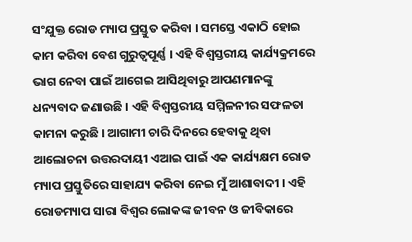ସଂଯୁକ୍ତ ରୋଡ ମ୍ୟାପ ପ୍ରସ୍ତୁତ କରିବା । ସମସ୍ତେ ଏକାଠି ହୋଇ କାମ କରିବା ବେଶ ଗୁରୁତ୍ୱପୂର୍ଣ୍ଣ । ଏହି ବିଶ୍ୱସ୍ତରୀୟ କାର୍ଯ୍ୟକ୍ରମରେ ଭାଗ ନେବା ପାଇଁ ଆଗେଇ ଆସିଥିବାରୁ ଆପଣମାନଙ୍କୁ ଧନ୍ୟବାଦ ଜଣାଉଛି । ଏହି ବିଶ୍ୱସ୍ତରୀୟ ସମ୍ମିଳନୀର ସଫଳତା କାମନା କରୁଛି । ଆଗାମୀ ଚାରି ଦିନରେ ହେବାକୁ ଥିବା ଆଲୋଚନା ଉତ୍ତରଦାୟୀ ଏଆଇ ପାଇଁ ଏକ କାର୍ଯ୍ୟକ୍ଷମ ରୋଡ ମ୍ୟାପ ପ୍ରସ୍ତୁତିରେ ସାହାଯ୍ୟ କରିବା ନେଇ ମୁଁ ଆଶାବାଦୀ । ଏହି ରୋଡମ୍ୟାପ ସାରା ବିଶ୍ୱର ଲୋକଙ୍କ ଜୀବନ ଓ ଜୀବିକାରେ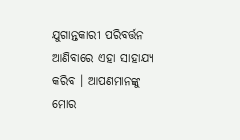ଯୁଗାନ୍ତକାରୀ ପରିବର୍ତ୍ତନ ଆଣିବାରେ ଏହା ସାହାଯ୍ୟ କରିବ । ଆପଣମାନଙ୍କୁ ମୋର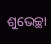ଶୁଭେଚ୍ଛା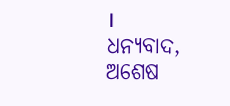।
ଧନ୍ୟବାଦ, ଅଶେଷ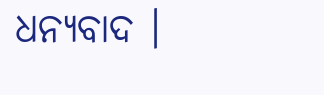ଧନ୍ୟବାଦ ।